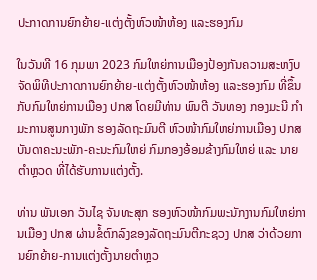ປະກາດການຍົກຍ້າຍ-ແຕ່ງຕັ້ງຫົວໜ້າຫ້ອງ ແລະຮອງກົມ

ໃນວັນທີ 16 ກຸມພາ 2023 ກົມໃຫຍ່ການເມືອງປ້ອງກັນຄວາມສະຫງົບຈັດພິທີປະກາດການຍົກຍ້າຍ-ແຕ່ງຕັ້ງຫົວໜ້າຫ້ອງ ແລະຮອງກົມ ທີ່ຂຶ້ນກັບກົມໃຫຍ່ການເມືອງ ປກສ ໂດຍມີທ່ານ ພົນຕີ ວັນທອງ ກອງມະນີ ກຳມະການສູນກາງພັກ ຮອງລັດຖະມົນຕີ ຫົວໜ້າກົມໃຫຍ່ການເມືອງ ປກສ ບັນດາຄະນະພັກ-ຄະນະກົມໃຫຍ່ ກົມກອງອ້ອມຂ້າງກົມໃຫຍ່ ແລະ ນາຍຕຳຫຼວດ ທີ່ໄດ້ຮັບການແຕ່ງຕັ້ງ.

ທ່ານ ພັນເອກ ວັນໄຊ ຈັນທະສຸກ ຮອງຫົວໜ້າກົມພະນັກງານກົມໃຫຍ່ການເມືອງ ປກສ ຜ່ານຂໍ້ຕົກລົງຂອງລັດຖະມົນຕີກະຊວງ ປກສ ວ່າດ້ວຍການຍົກຍ້າຍ-ການແຕ່ງຕັ້ງນາຍຕຳຫຼວ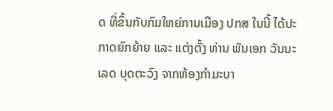ດ ທີ່ຂຶ້ນກັບກົມໃຫຍ່ການເມືອງ ປກສ ໃນນີ້ ໄດ້ປະກາດຍົກຍ້າຍ ແລະ ແຕ່ງຕັ້ງ ທ່ານ ພັນເອກ ວັນນະເລດ ບຸດຕະວົງ ຈາກຫ້ອງກຳມະບາ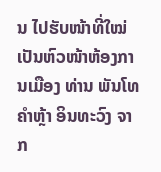ນ ໄປຮັບໜ້າທີ່ໃໝ່ ເປັນຫົວໜ້າຫ້ອງການເມືອງ ທ່ານ ພັນໂທ ຄຳຫຼ້າ ອິນທະວົງ ຈາກ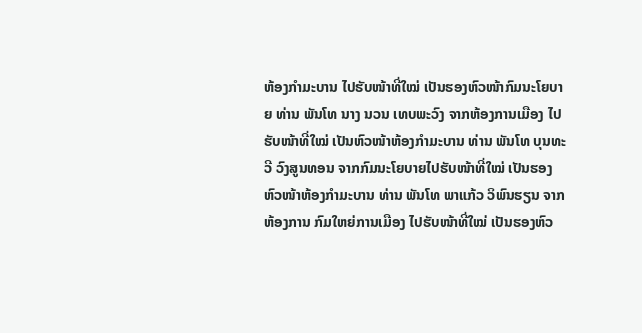ຫ້ອງກຳມະບານ ໄປຮັບໜ້າທີ່ໃໝ່ ເປັນຮອງຫົວໜ້າກົມນະໂຍບາຍ ທ່ານ ພັນໂທ ນາງ ນວນ ເທບພະວົງ ຈາກຫ້ອງການເມືອງ ໄປຮັບໜ້າທີ່ໃໝ່ ເປັນຫົວໜ້າຫ້ອງກຳມະບານ ທ່ານ ພັນໂທ ບຸນທະວີ ວົງສູນທອນ ຈາກກົມນະໂຍບາຍໄປຮັບໜ້າທີ່ໃໝ່ ເປັນຮອງຫົວໜ້າຫ້ອງກຳມະບານ ທ່ານ ພັນໂທ ພາແກ້ວ ວິພົນຮຽນ ຈາກຫ້ອງການ ກົມໃຫຍ່ການເມືອງ ໄປຮັບໜ້າທີ່ໃໝ່ ເປັນຮອງຫົວ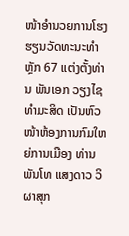ໜ້າອຳນວຍການໂຮງຮຽນວັດທະນະທຳຫຼັກ 67 ແຕ່ງຕັ້ງທ່ານ ພັນເອກ ວຽງໄຊ ທຳມະສິດ ເປັນຫົວໜ້າຫ້ອງການກົມໃຫຍ່ການເມືອງ ທ່ານ ພັນໂທ ແສງດາວ ວິຜາສຸກ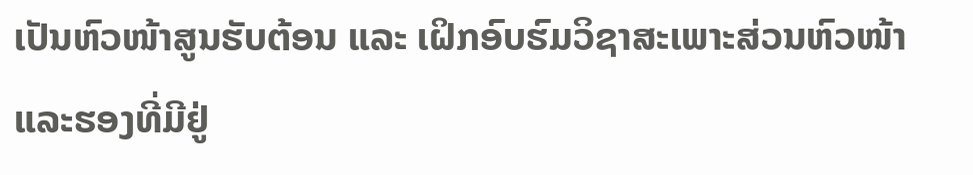ເປັນຫົວໜ້າສູນຮັບຕ້ອນ ແລະ ເຝິກອົບຮົມວິຊາສະເພາະສ່ວນຫົວໜ້າ ແລະຮອງທີ່ມີຢູ່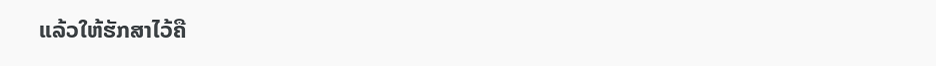ແລ້ວໃຫ້ຮັກສາໄວ້ຄື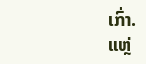ເກົ່າ.
ແຫຼ່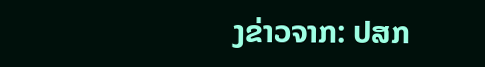ງຂ່າວຈາກ: ປສກ